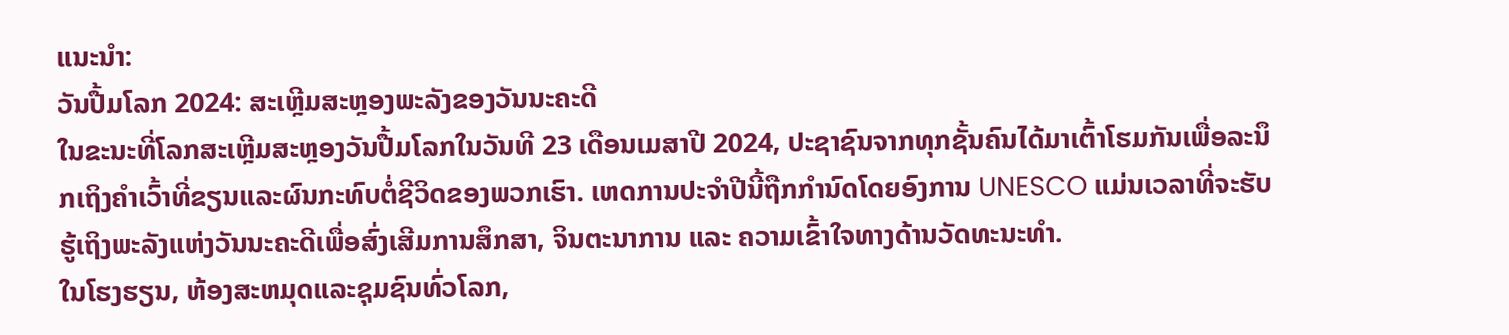ແນະນຳ:
ວັນປື້ມໂລກ 2024: ສະເຫຼີມສະຫຼອງພະລັງຂອງວັນນະຄະດີ
ໃນຂະນະທີ່ໂລກສະເຫຼີມສະຫຼອງວັນປື້ມໂລກໃນວັນທີ 23 ເດືອນເມສາປີ 2024, ປະຊາຊົນຈາກທຸກຊັ້ນຄົນໄດ້ມາເຕົ້າໂຮມກັນເພື່ອລະນຶກເຖິງຄໍາເວົ້າທີ່ຂຽນແລະຜົນກະທົບຕໍ່ຊີວິດຂອງພວກເຮົາ. ເຫດການປະຈຳປີນີ້ຖືກກຳນົດໂດຍອົງການ UNESCO ແມ່ນເວລາທີ່ຈະຮັບຮູ້ເຖິງພະລັງແຫ່ງວັນນະຄະດີເພື່ອສົ່ງເສີມການສຶກສາ, ຈິນຕະນາການ ແລະ ຄວາມເຂົ້າໃຈທາງດ້ານວັດທະນະທຳ.
ໃນໂຮງຮຽນ, ຫ້ອງສະຫມຸດແລະຊຸມຊົນທົ່ວໂລກ,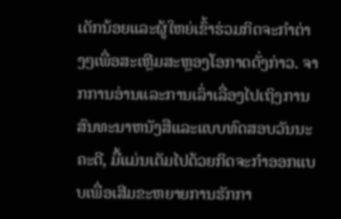ເດັກນ້ອຍແລະຜູ້ໃຫຍ່ເຂົ້າຮ່ວມກິດຈະກໍາຕ່າງໆເພື່ອສະເຫຼີມສະຫຼອງໂອກາດດັ່ງກ່າວ. ຈາກການອ່ານແລະການເລົ່າເລື່ອງໄປເຖິງການສົນທະນາຫນັງສືແລະແບບທົດສອບວັນນະຄະດີ, ມື້ແມ່ນເຕັມໄປດ້ວຍກິດຈະກໍາອອກແບບເພື່ອເສີມຂະຫຍາຍການຮັກກາ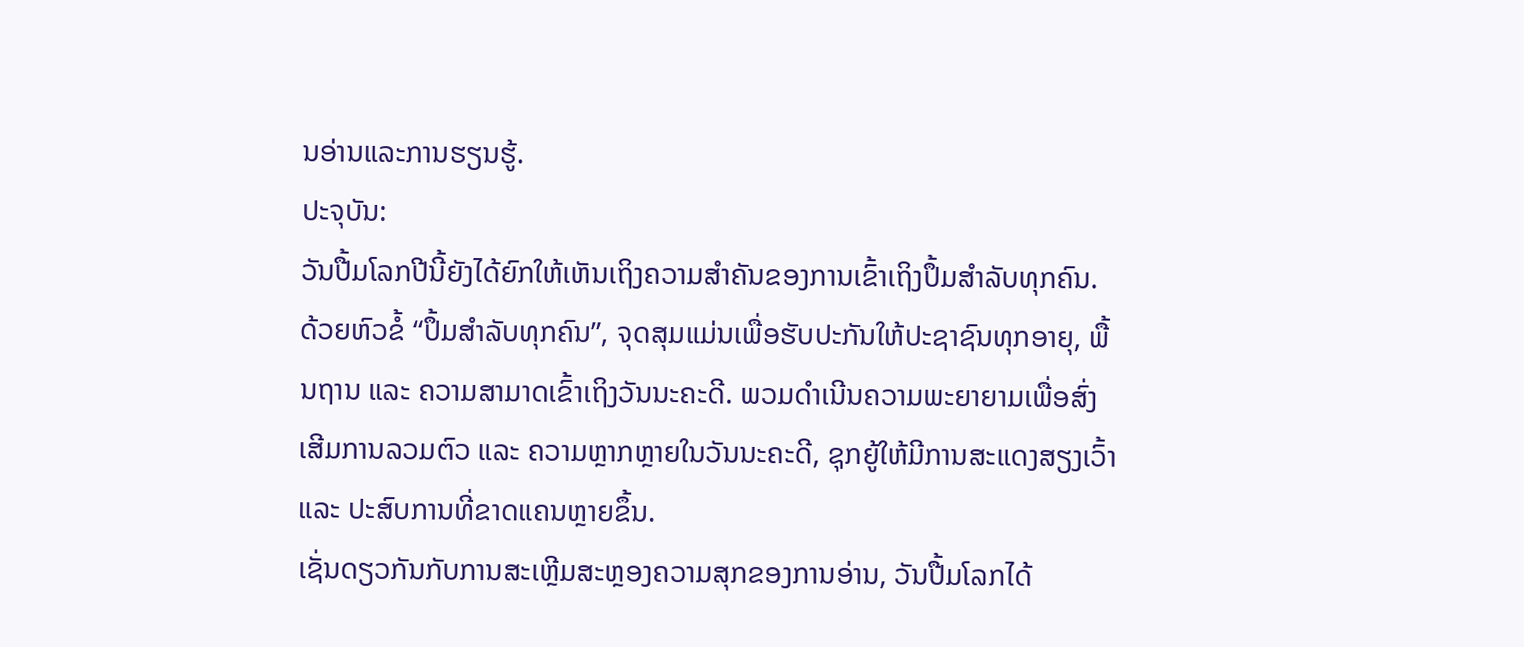ນອ່ານແລະການຮຽນຮູ້.
ປະຈຸບັນ:
ວັນປື້ມໂລກປີນີ້ຍັງໄດ້ຍົກໃຫ້ເຫັນເຖິງຄວາມສໍາຄັນຂອງການເຂົ້າເຖິງປຶ້ມສໍາລັບທຸກຄົນ. ດ້ວຍຫົວຂໍ້ “ປຶ້ມສຳລັບທຸກຄົນ”, ຈຸດສຸມແມ່ນເພື່ອຮັບປະກັນໃຫ້ປະຊາຊົນທຸກອາຍຸ, ພື້ນຖານ ແລະ ຄວາມສາມາດເຂົ້າເຖິງວັນນະຄະດີ. ພວມດຳເນີນຄວາມພະຍາຍາມເພື່ອສົ່ງເສີມການລວມຕົວ ແລະ ຄວາມຫຼາກຫຼາຍໃນວັນນະຄະດີ, ຊຸກຍູ້ໃຫ້ມີການສະແດງສຽງເວົ້າ ແລະ ປະສົບການທີ່ຂາດແຄນຫຼາຍຂຶ້ນ.
ເຊັ່ນດຽວກັນກັບການສະເຫຼີມສະຫຼອງຄວາມສຸກຂອງການອ່ານ, ວັນປື້ມໂລກໄດ້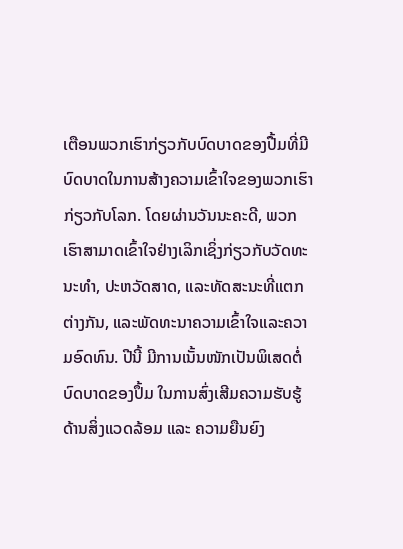ເຕືອນພວກເຮົາກ່ຽວກັບບົດບາດຂອງປື້ມທີ່ມີບົດບາດໃນການສ້າງຄວາມເຂົ້າໃຈຂອງພວກເຮົາກ່ຽວກັບໂລກ. ໂດຍຜ່ານວັນນະຄະດີ, ພວກເຮົາສາມາດເຂົ້າໃຈຢ່າງເລິກເຊິ່ງກ່ຽວກັບວັດທະນະທໍາ, ປະຫວັດສາດ, ແລະທັດສະນະທີ່ແຕກຕ່າງກັນ, ແລະພັດທະນາຄວາມເຂົ້າໃຈແລະຄວາມອົດທົນ. ປີນີ້ ມີການເນັ້ນໜັກເປັນພິເສດຕໍ່ບົດບາດຂອງປຶ້ມ ໃນການສົ່ງເສີມຄວາມຮັບຮູ້ດ້ານສິ່ງແວດລ້ອມ ແລະ ຄວາມຍືນຍົງ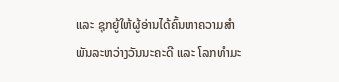ແລະ ຊຸກຍູ້ໃຫ້ຜູ້ອ່ານໄດ້ຄົ້ນຫາຄວາມສຳພັນລະຫວ່າງວັນນະຄະດີ ແລະ ໂລກທຳມະ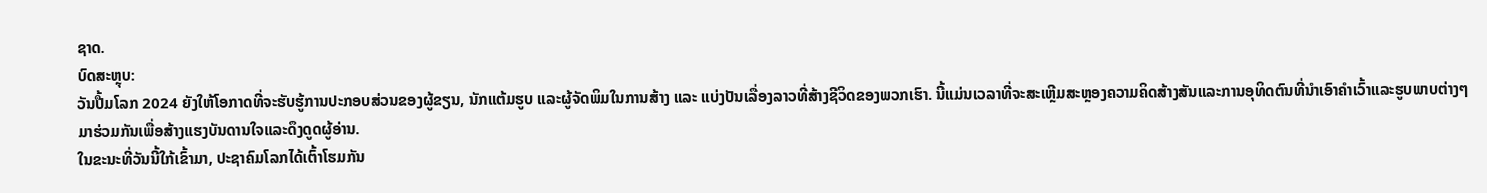ຊາດ.
ບົດສະຫຼຸບ:
ວັນປື້ມໂລກ 2024 ຍັງໃຫ້ໂອກາດທີ່ຈະຮັບຮູ້ການປະກອບສ່ວນຂອງຜູ້ຂຽນ, ນັກແຕ້ມຮູບ ແລະຜູ້ຈັດພິມໃນການສ້າງ ແລະ ແບ່ງປັນເລື່ອງລາວທີ່ສ້າງຊີວິດຂອງພວກເຮົາ. ນີ້ແມ່ນເວລາທີ່ຈະສະເຫຼີມສະຫຼອງຄວາມຄິດສ້າງສັນແລະການອຸທິດຕົນທີ່ນໍາເອົາຄໍາເວົ້າແລະຮູບພາບຕ່າງໆມາຮ່ວມກັນເພື່ອສ້າງແຮງບັນດານໃຈແລະດຶງດູດຜູ້ອ່ານ.
ໃນຂະນະທີ່ວັນນີ້ໃກ້ເຂົ້າມາ, ປະຊາຄົມໂລກໄດ້ເຕົ້າໂຮມກັນ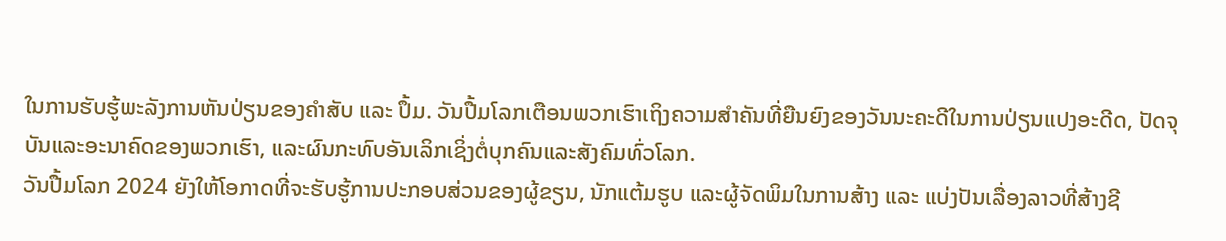ໃນການຮັບຮູ້ພະລັງການຫັນປ່ຽນຂອງຄຳສັບ ແລະ ປຶ້ມ. ວັນປື້ມໂລກເຕືອນພວກເຮົາເຖິງຄວາມສໍາຄັນທີ່ຍືນຍົງຂອງວັນນະຄະດີໃນການປ່ຽນແປງອະດີດ, ປັດຈຸບັນແລະອະນາຄົດຂອງພວກເຮົາ, ແລະຜົນກະທົບອັນເລິກເຊິ່ງຕໍ່ບຸກຄົນແລະສັງຄົມທົ່ວໂລກ.
ວັນປື້ມໂລກ 2024 ຍັງໃຫ້ໂອກາດທີ່ຈະຮັບຮູ້ການປະກອບສ່ວນຂອງຜູ້ຂຽນ, ນັກແຕ້ມຮູບ ແລະຜູ້ຈັດພິມໃນການສ້າງ ແລະ ແບ່ງປັນເລື່ອງລາວທີ່ສ້າງຊີ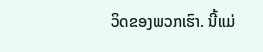ວິດຂອງພວກເຮົາ. ນີ້ແມ່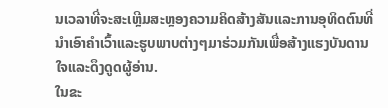ນເວລາທີ່ຈະສະເຫຼີມສະຫຼອງຄວາມຄິດສ້າງສັນແລະການອຸທິດຕົນທີ່ນໍາເອົາຄໍາເວົ້າແລະຮູບພາບຕ່າງໆມາຮ່ວມກັນເພື່ອສ້າງແຮງບັນດານໃຈແລະດຶງດູດຜູ້ອ່ານ.
ໃນຂະ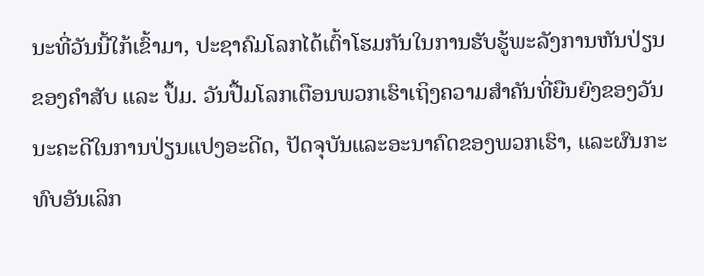ນະທີ່ວັນນີ້ໃກ້ເຂົ້າມາ, ປະຊາຄົມໂລກໄດ້ເຕົ້າໂຮມກັນໃນການຮັບຮູ້ພະລັງການຫັນປ່ຽນຂອງຄຳສັບ ແລະ ປຶ້ມ. ວັນປື້ມໂລກເຕືອນພວກເຮົາເຖິງຄວາມສໍາຄັນທີ່ຍືນຍົງຂອງວັນນະຄະດີໃນການປ່ຽນແປງອະດີດ, ປັດຈຸບັນແລະອະນາຄົດຂອງພວກເຮົາ, ແລະຜົນກະທົບອັນເລິກ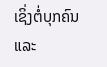ເຊິ່ງຕໍ່ບຸກຄົນແລະ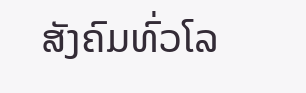ສັງຄົມທົ່ວໂລ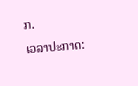ກ.
ເວລາປະກາດ: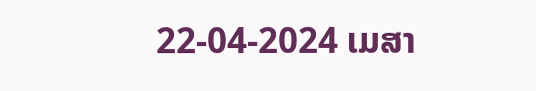22-04-2024 ເມສາ